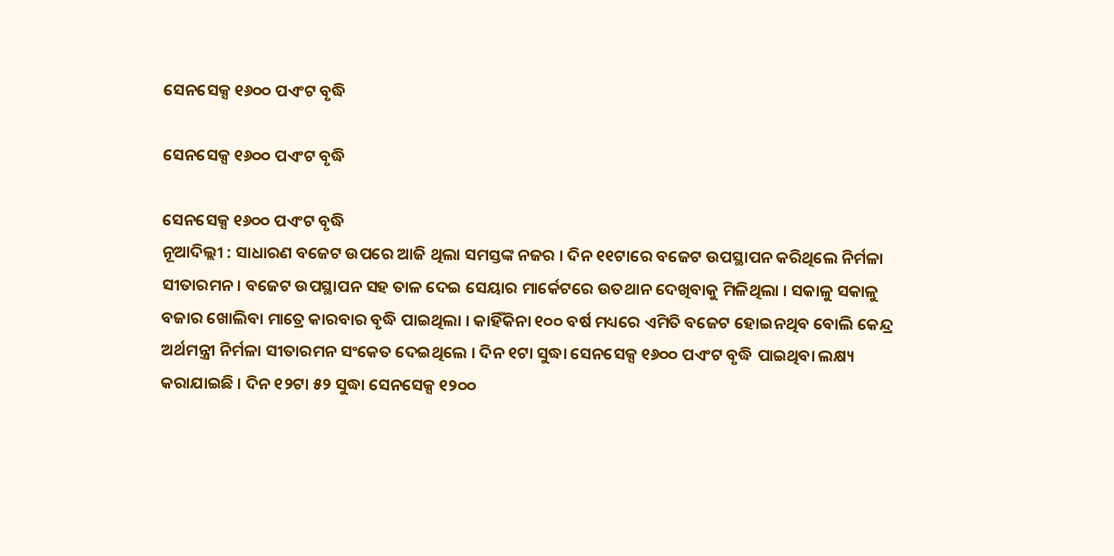ସେନସେକ୍ସ ୧୬୦୦ ପଏଂଟ ବୃଦ୍ଧି

ସେନସେକ୍ସ ୧୬୦୦ ପଏଂଟ ବୃଦ୍ଧି

ସେନସେକ୍ସ ୧୬୦୦ ପଏଂଟ ବୃଦ୍ଧି
ନୂଆଦିଲ୍ଲୀ : ସାଧାରଣ ବଜେଟ ଉପରେ ଆଜି ଥିଲା ସମସ୍ତଙ୍କ ନଜର । ଦିନ ୧୧ଟାରେ ବଜେଟ ଉପସ୍ଥାପନ କରିଥିଲେ ନିର୍ମଳା ସୀତାରମନ । ବଜେଟ ଉପସ୍ଥାପନ ସହ ତାଳ ଦେଇ ସେୟାର ମାର୍କେଟରେ ଉତଥାନ ଦେଖିବାକୁ ମିଳିଥିଲା । ସକାଳୁ ସକାଳୁ ବଜାର ଖୋଲିବା ମାତ୍ରେ କାରବାର ବୃଦ୍ଧି ପାଇଥିଲା । କାହିଁକିନା ୧୦୦ ବର୍ଷ ମଧ୍ୟରେ ଏମିତି ବଜେଟ ହୋଇନଥିବ ବୋଲି କେନ୍ଦ୍ର ଅର୍ଥମନ୍ତ୍ରୀ ନିର୍ମଳା ସୀତାରମନ ସଂକେତ ଦେଇଥିଲେ । ଦିନ ୧ଟା ସୁଦ୍ଧା ସେନସେକ୍ସ ୧୬୦୦ ପଏଂଟ ବୃଦ୍ଧି ପାଇଥିବା ଲକ୍ଷ୍ୟ କରାଯାଇଛି । ଦିନ ୧୨ଟା ୫୨ ସୁଦ୍ଧା ସେନସେକ୍ସ ୧୨୦୦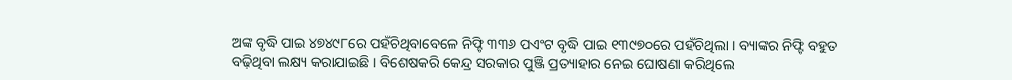ଅଙ୍କ ବୃଦ୍ଧି ପାଇ ୪୭୪୯୮ରେ ପହଁଚିଥିବାବେଳେ ନିଫ୍ଟି ୩୩୬ ପଏଂଟ ବୃଦ୍ଧି ପାଇ ୧୩୯୭୦ରେ ପହଁଚିଥିଲା । ବ୍ୟାଙ୍କର ନିଫ୍ଟି ବହୁତ ବଢ଼ିଥିବା ଲକ୍ଷ୍ୟ କରାଯାଇଛି । ବିଶେଷକରି କେନ୍ଦ୍ର ସରକାର ପୁଞ୍ଜି ପ୍ରତ୍ୟାହାର ନେଇ ଘୋଷଣା କରିଥିଲେ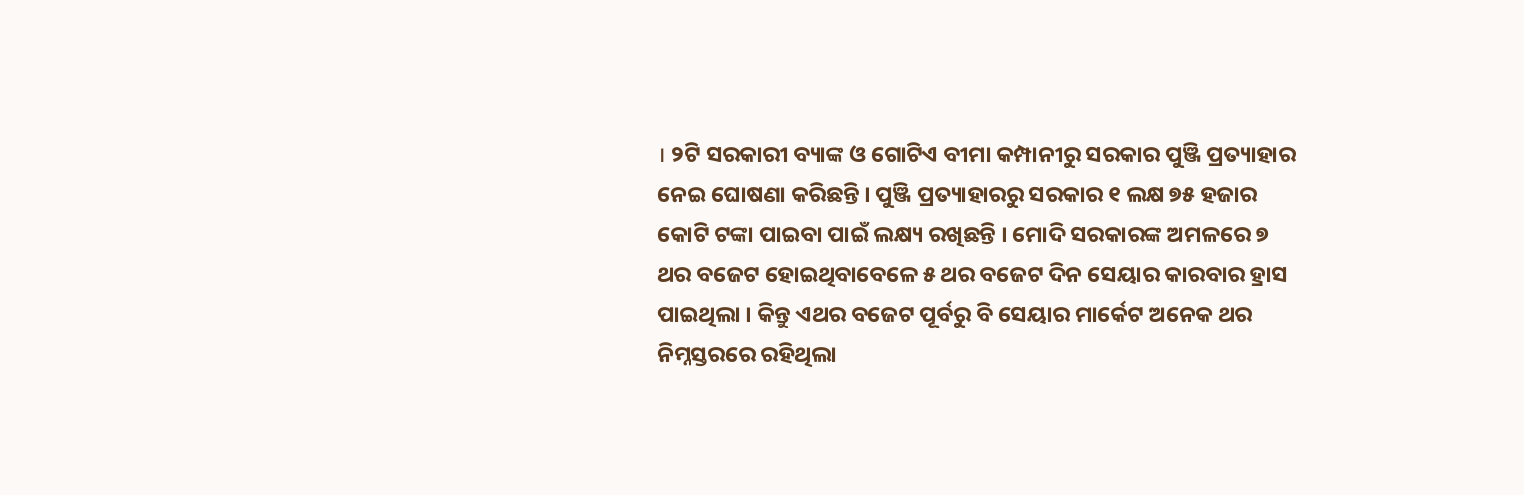। ୨ଟି ସରକାରୀ ବ୍ୟାଙ୍କ ଓ ଗୋଟିଏ ବୀମା କମ୍ପାନୀରୁ ସରକାର ପୁଞ୍ଜି ପ୍ରତ୍ୟାହାର ନେଇ ଘୋଷଣା କରିଛନ୍ତି । ପୁଞ୍ଜି ପ୍ରତ୍ୟାହାରରୁ ସରକାର ୧ ଲକ୍ଷ ୭୫ ହଜାର କୋଟି ଟଙ୍କା ପାଇବା ପାଇଁ ଲକ୍ଷ୍ୟ ରଖିଛନ୍ତି । ମୋଦି ସରକାରଙ୍କ ଅମଳରେ ୭ ଥର ବଜେଟ ହୋଇଥିବାବେଳେ ୫ ଥର ବଜେଟ ଦିନ ସେୟାର କାରବାର ହ୍ରାସ ପାଇଥିଲା । କିନ୍ତୁ ଏଥର ବଜେଟ ପୂର୍ବରୁ ବି ସେୟାର ମାର୍କେଟ ଅନେକ ଥର ନିମ୍ନସ୍ତରରେ ରହିଥିଲା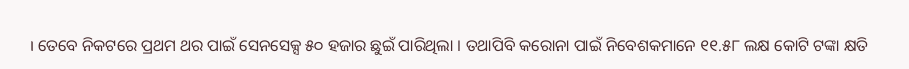। ତେବେ ନିକଟରେ ପ୍ରଥମ ଥର ପାଇଁ ସେନସେକ୍ସ ୫୦ ହଜାର ଛୁଇଁ ପାରିଥିଲା । ତଥାପିବି କରୋନା ପାଇଁ ନିବେଶକମାନେ ୧୧.୫୮ ଲକ୍ଷ କୋଟି ଟଙ୍କା କ୍ଷତି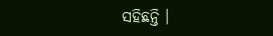ସହିଛନ୍ତି ।